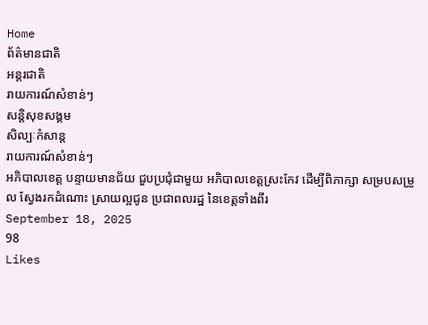Home
ព័ត៌មានជាតិ
អន្តរជាតិ
រាយការណ៍សំខាន់ៗ
សន្តិសុខសង្គម
សិល្បៈកំសាន្ត
រាយការណ៍សំខាន់ៗ
អភិបាលខេត្ត បន្ទាយមានជ័យ ជួបប្រជុំជាមួយ អភិបាលខេត្តស្រះកែវ ដើម្បីពិភាក្សា សម្របសម្រួល ស្វែងរកដំណោះ ស្រាយល្អជូន ប្រជាពលរដ្ឋ នៃខេត្តទាំងពីរ
September 18, 2025
98
Likes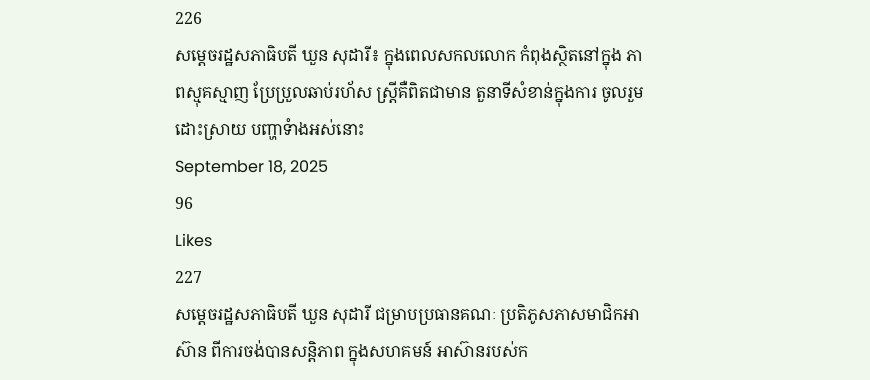226
សម្តេចរដ្ឋសភាធិបតី ឃួន សុដារី៖ ក្នុងពេលសកលលោក កំពុងស្ថិតនៅក្នុង ភាពស្មុគស្មាញ ប្រែប្រួលឆាប់រហ័ស ស្ត្រីគឺពិតជាមាន តួនាទីសំខាន់ក្នុងការ ចូលរួមដោះស្រាយ បញ្ហាទំាងអស់នោះ
September 18, 2025
96
Likes
227
សម្តេចរដ្ឋសភាធិបតី ឃួន សុដារី ជម្រាបប្រធានគណៈ ប្រតិភូសភាសមាជិកអាស៊ាន ពីការចង់បានសន្តិភាព ក្នុងសហគមន៍ អាស៊ានរបស់ក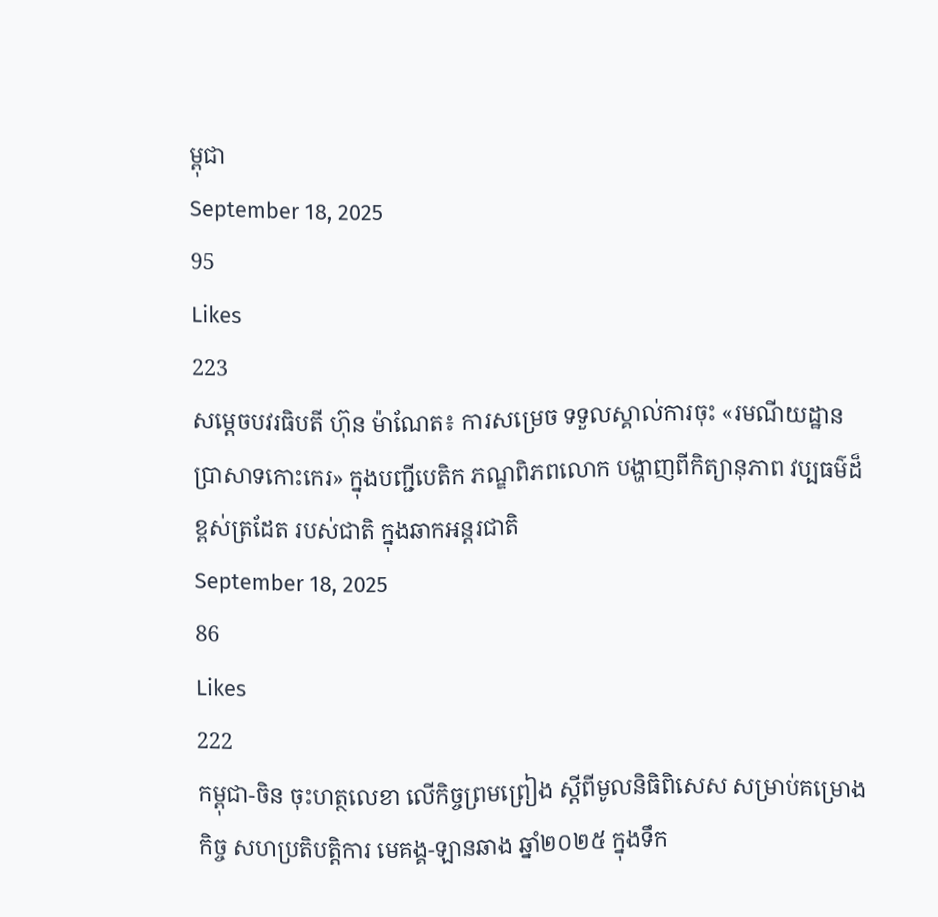ម្ពុជា
September 18, 2025
95
Likes
223
សម្តេចបវរធិបតី ហ៊ុន ម៉ាណែត៖ ការសម្រេច ទទួលស្គាល់ការចុះ «រមណីយដ្ឋាន ប្រាសាទកោះកេរ» ក្នុងបញ្ជីបេតិក ភណ្ឌពិភពលោក បង្ហាញពីកិត្យានុភាព វប្បធម៌ដ៏ខ្ពស់ត្រដែត របស់ជាតិ ក្នុងឆាកអន្តរជាតិ
September 18, 2025
86
Likes
222
កម្ពុជា-ចិន ចុះហត្ថលេខា លើកិច្ចព្រមព្រៀង ស្តីពីមូលនិធិពិសេស សម្រាប់គម្រោងកិច្ច សហប្រតិបត្តិការ មេគង្គ-ឡានឆាង ឆ្នាំ២០២៥ ក្នុងទឹក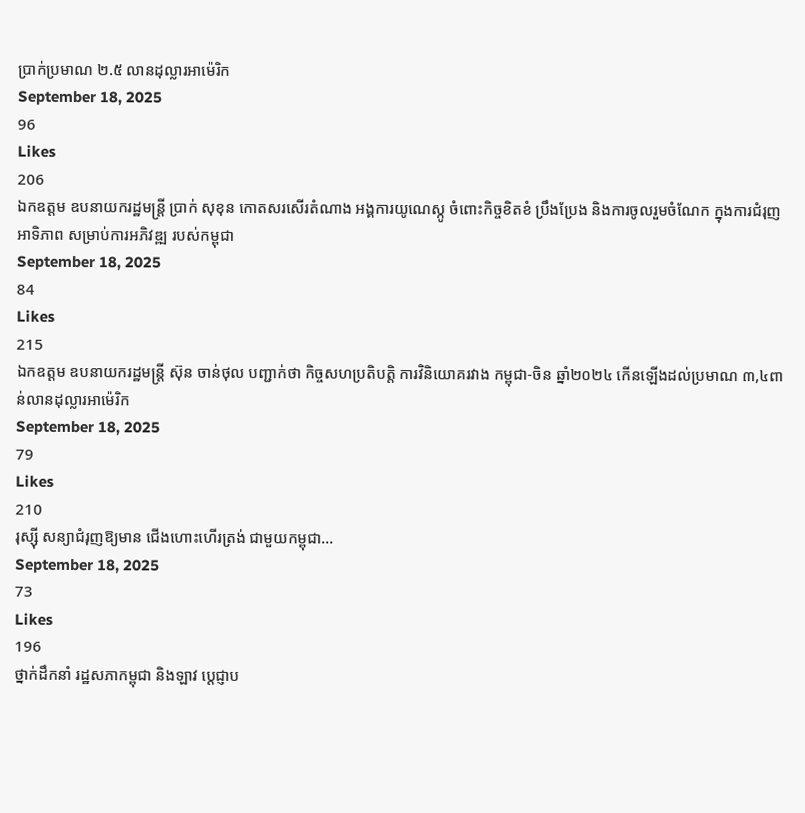ប្រាក់ប្រមាណ ២.៥ លានដុល្លារអាម៉េរិក
September 18, 2025
96
Likes
206
ឯកឧត្តម ឧបនាយករដ្ឋមន្ត្រី ប្រាក់ សុខុន កោតសរសើរតំណាង អង្គការយូណេស្កូ ចំពោះកិច្ចខិតខំ ប្រឹងប្រែង និងការចូលរួមចំណែក ក្នុងការជំរុញអាទិភាព សម្រាប់ការអភិវឌ្ឍ របស់កម្ពុជា
September 18, 2025
84
Likes
215
ឯកឧត្តម ឧបនាយករដ្ឋមន្ត្រី ស៊ុន ចាន់ថុល បញ្ជាក់ថា កិច្ចសហប្រតិបត្តិ ការវិនិយោគរវាង កម្ពុជា-ចិន ឆ្នាំ២០២៤ កើនឡើងដល់ប្រមាណ ៣,៤ពាន់លានដុល្លារអាម៉េរិក
September 18, 2025
79
Likes
210
រុស្ស៊ី សន្យាជំរុញឱ្យមាន ជើងហោះហើរត្រង់ ជាមួយកម្ពុជា…
September 18, 2025
73
Likes
196
ថ្នាក់ដឹកនាំ រដ្ឋសភាកម្ពុជា និងឡាវ ប្តេជ្ញាប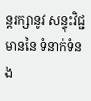ន្តរក្សានូវ សន្ទុះវិជ្ជមាននៃ ទំនាក់ទំនង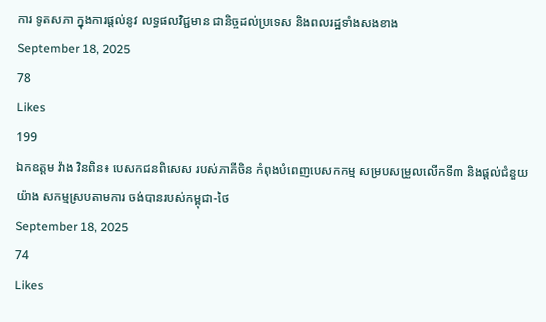ការ ទូតសភា ក្នុងការផ្តល់នូវ លទ្ធផលវិជ្ជមាន ជានិច្ចដល់ប្រទេស និងពលរដ្ឋទាំងសងខាង
September 18, 2025
78
Likes
199
ឯកឧត្តម វ៉ាង វិនពិន៖ បេសកជនពិសេស របស់ភាគីចិន កំពុងបំពេញបេសកកម្ម សម្របសម្រួលលើកទី៣ និងផ្តល់ជំនួយយ៉ាង សកម្មស្របតាមការ ចង់បានរបស់កម្ពុជា-ថៃ
September 18, 2025
74
Likes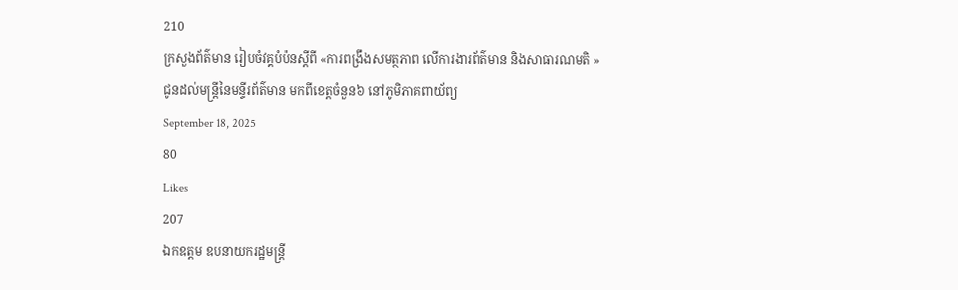210
ក្រសួងព័ត៌មាន រៀបចំវគ្គបំប៉នស្តីពី «ការពង្រឹងសមត្ថភាព លើការងារព័ត៌មាន និងសាធារណមតិ » ជូនដល់មន្រ្តីនៃមន្ទីរព័ត៌មាន មកពីខេត្តចំនួន៦ នៅភូមិភាគពាយ័ព្យ
September 18, 2025
80
Likes
207
ឯកឧត្តម ឧបនាយករដ្ឋមន្ត្រី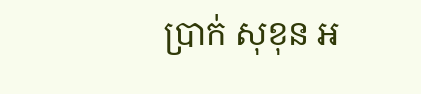ប្រាក់ សុខុន អ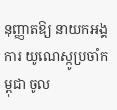នុញ្ញាតឱ្យ នាយកអង្គការ យូណេស្កូប្រចាំកម្ពុជា ចូល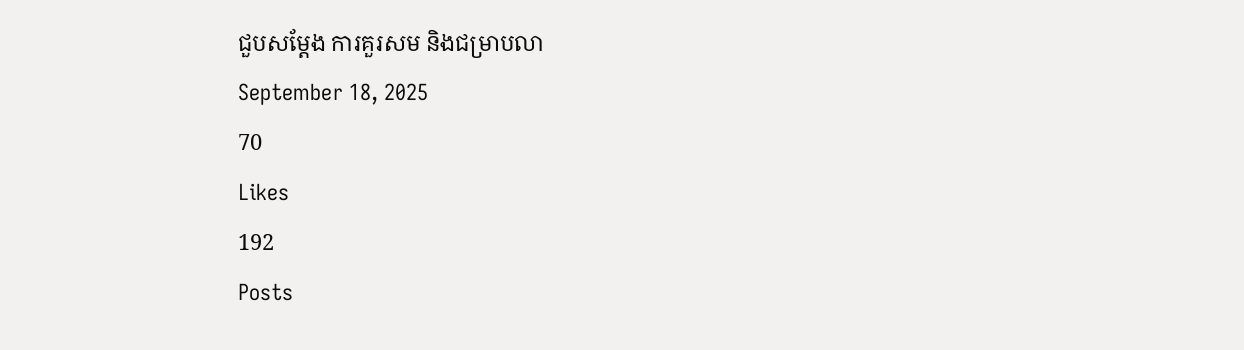ជួបសម្តែង ការគួរសម និងជម្រាបលា
September 18, 2025
70
Likes
192
Posts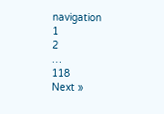navigation
1
2
…
118
Next »